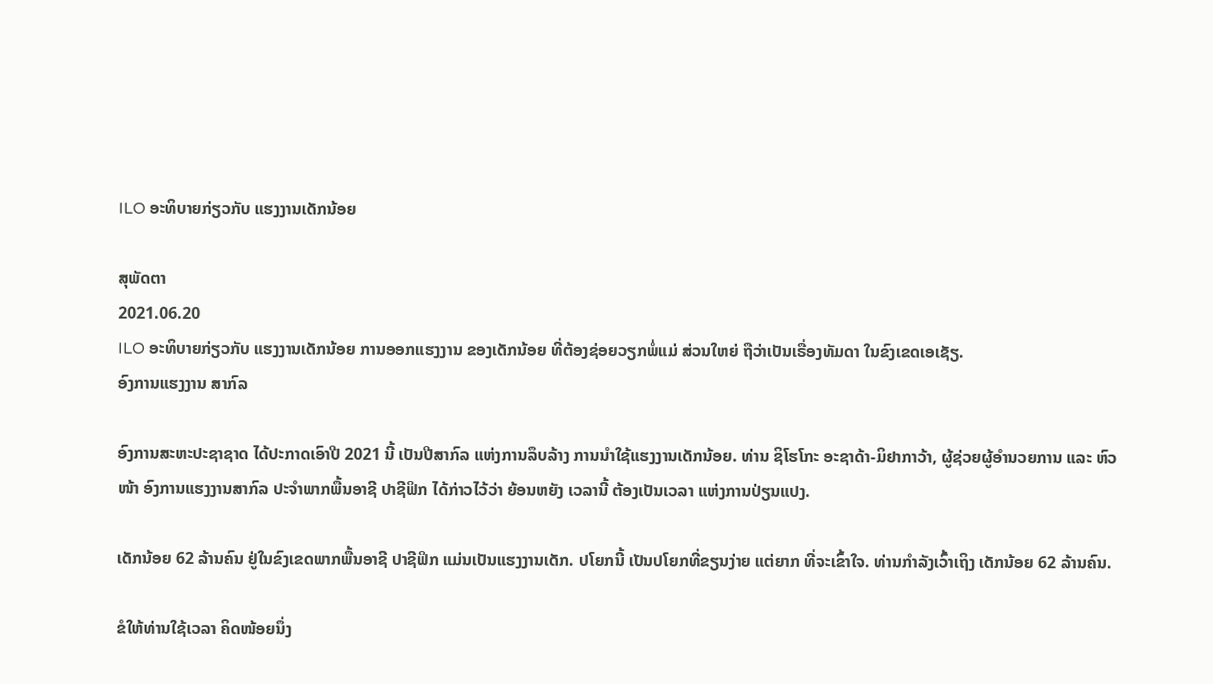ILO ອະທິບາຍກ່ຽວກັບ ແຮງງານເດັກນ້ອຍ

ສຸພັດຕາ
2021.06.20
ILO ອະທິບາຍກ່ຽວກັບ ແຮງງານເດັກນ້ອຍ ການອອກແຮງງານ ຂອງເດັກນ້ອຍ ທີ່ຕ້ອງຊ່ອຍວຽກພໍ່ແມ່ ສ່ວນໃຫຍ່ ຖືວ່າເປັນເຣື່ອງທັມດາ ໃນຂົງເຂດເອເຊັຽ.
ອົງການແຮງງານ ສາກົລ

ອົງການສະຫະປະຊາຊາດ ໄດ້ປະກາດເອົາປີ 2021 ນີ້ ເປັນປີສາກົລ ແຫ່ງການລຶບລ້າງ ການນຳໃຊ້ແຮງງານເດັກນ້ອຍ. ທ່ານ ຊິໂຮໂກະ ອະຊາດ້າ-ມິຢາກາວ້າ, ຜູ້ຊ່ວຍຜູ້ອຳນວຍການ ແລະ ຫົວໜ້າ ອົງການແຮງງານສາກົລ ປະຈຳພາກພື້ນອາຊີ ປາຊີຟິກ ໄດ້ກ່າວໄວ້ວ່າ ຍ້ອນຫຍັງ ເວລານີ້ ຕ້ອງເປັນເວລາ ແຫ່ງການປ່ຽນແປງ.

ເດັກນ້ອຍ 62 ລ້ານຄົນ ຢູ່ໃນຂົງເຂດພາກພື້ນອາຊີ ປາຊີຟິກ ແມ່ນເປັນແຮງງານເດັກ. ປໂຍກນີ້ ເປັນປໂຍກທີ່ຂຽນງ່າຍ ແຕ່ຍາກ ທີ່ຈະເຂົ້າໃຈ. ທ່ານກຳລັງເວົ້າເຖິງ ເດັກນ້ອຍ 62 ລ້ານຄົນ.

ຂໍໃຫ້ທ່ານໃຊ້ເວລາ ຄິດໜ້ອຍນຶ່ງ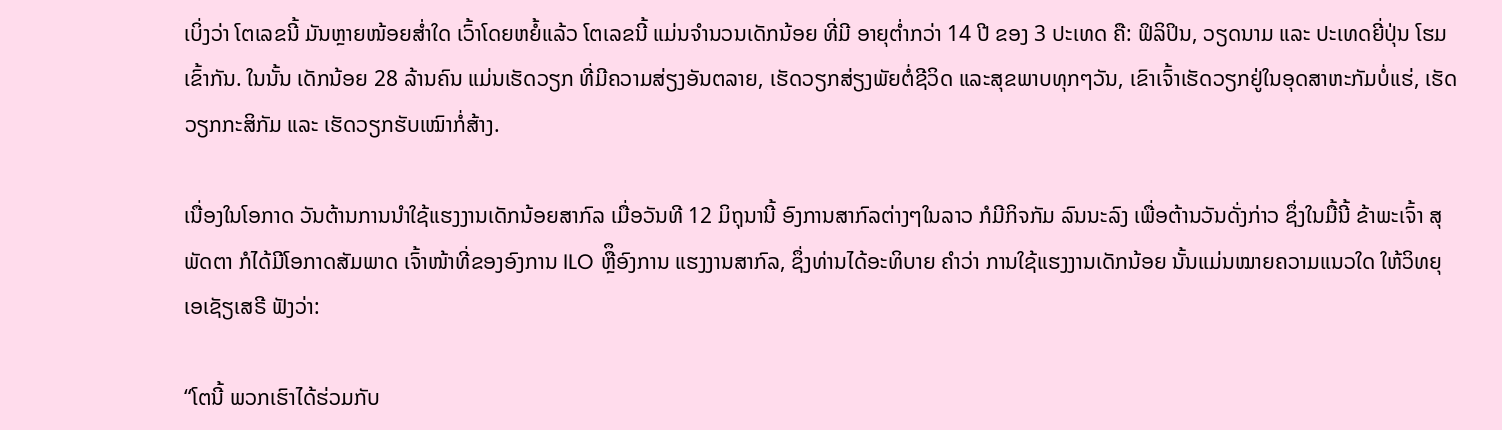ເບິ່ງວ່າ ໂຕເລຂນີ້ ມັນຫຼາຍໜ້ອຍສໍ່າໃດ ເວົ້າໂດຍຫຍໍ້ແລ້ວ ໂຕເລຂນີ້ ແມ່ນຈຳນວນເດັກນ້ອຍ ທີ່ມີ ອາຍຸຕໍ່າກວ່າ 14 ປີ ຂອງ 3 ປະເທດ ຄື: ຟິລິປິນ, ວຽດນາມ ແລະ ປະເທດຍີ່ປຸ່ນ ໂຮມເຂົ້າກັນ. ໃນນັ້ນ ເດັກນ້ອຍ 28 ລ້ານຄົນ ແມ່ນເຮັດວຽກ ທີ່ມີຄວາມສ່ຽງອັນຕລາຍ, ເຮັດວຽກສ່ຽງພັຍຕໍ່ຊີວິດ ແລະສຸຂພາບທຸກໆວັນ, ເຂົາເຈົ້າເຮັດວຽກຢູ່ໃນອຸດສາຫະກັມບໍ່ແຮ່, ເຮັດວຽກກະສິກັມ ແລະ ເຮັດວຽກຮັບເໝົາກໍ່ສ້າງ.

ເນື່ອງໃນໂອກາດ ວັນຕ້ານການນໍາໃຊ້ແຮງງານເດັກນ້ອຍສາກົລ ເມື່ອວັນທີ 12 ມິຖຸນານີ້ ອົງການສາກົລຕ່າງໆໃນລາວ ກໍມີກິຈກັມ ລົນນະລົງ ເພື່ອຕ້ານວັນດັ່ງກ່າວ ຊຶ່ງໃນມື້ນີ້ ຂ້າພະເຈົ້າ ສຸພັດຕາ ກໍໄດ້ມີໂອກາດສັມພາດ ເຈົ້າໜ້າທີ່ຂອງອົງການ ILO ຫຼືຶອົງການ ແຮງງານສາກົລ, ຊຶ່ງທ່ານໄດ້ອະທິບາຍ ຄໍາວ່າ ການໃຊ້ແຮງງານເດັກນ້ອຍ ນັ້ນແມ່ນໝາຍຄວາມແນວໃດ ໃຫ້ວິທຍຸເອເຊັຽເສຣີ ຟັງວ່າ:

“ໂຕນີ້ ພວກເຮົາໄດ້ຮ່ວມກັບ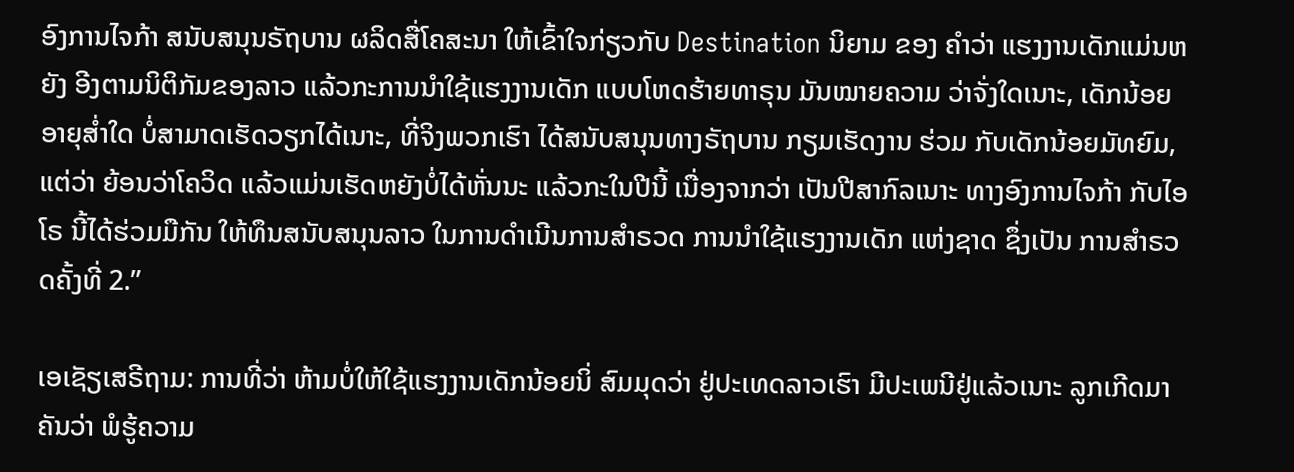ອົງການໄຈກ້າ ສນັບສນຸນຣັຖບານ ຜລິດສື່ໂຄສະນາ ໃຫ້ເຂົ້າໃຈກ່ຽວກັບ Destination ນິຍາມ ຂອງ ຄໍາວ່າ ແຮງງານເດັກແມ່ນຫຍັງ ອີງຕາມນິຕິກັມຂອງລາວ ແລ້ວກະການນໍາໃຊ້ແຮງງານເດັກ ແບບໂຫດຮ້າຍທາຣຸນ ມັນໝາຍຄວາມ ວ່າຈັ່ງໃດເນາະ, ເດັກນ້ອຍອາຍຸສໍ່າໃດ ບໍ່ສາມາດເຮັດວຽກໄດ້ເນາະ, ທີ່ຈິງພວກເຮົາ ໄດ້ສນັບສນຸນທາງຣັຖບານ ກຽມເຮັດງານ ຮ່ວມ ກັບເດັກນ້ອຍມັທຍົມ, ແຕ່ວ່າ ຍ້ອນວ່າໂຄວິດ ແລ້ວແມ່ນເຮັດຫຍັງບໍ່ໄດ້ຫັ່ນນະ ແລ້ວກະໃນປີນີ້ ເນື່ອງຈາກວ່າ ເປັນປີສາກົລເນາະ ທາງອົງການໄຈກ້າ ກັບໄອໂຣ ນີ້ໄດ້ຮ່ວມມືກັນ ໃຫ້ທຶນສນັບສນຸນລາວ ໃນການດໍາເນີນການສໍາຣວດ ການນໍາໃຊ້ແຮງງານເດັກ ແຫ່ງຊາດ ຊຶ່ງເປັນ ການສໍາຣວດຄັ້ງທີ່ 2.”

ເອເຊັຽເສຣີຖາມ: ການທີ່ວ່າ ຫ້າມບໍ່ໃຫ້ໃຊ້ແຮງງານເດັກນ້ອຍນິ່ ສົມມຸດວ່າ ຢູ່ປະເທດລາວເຮົາ ມີປະເພນີຢູ່ແລ້ວເນາະ ລູກເກີດມາ ຄັນວ່າ ພໍຮູ້ຄວາມ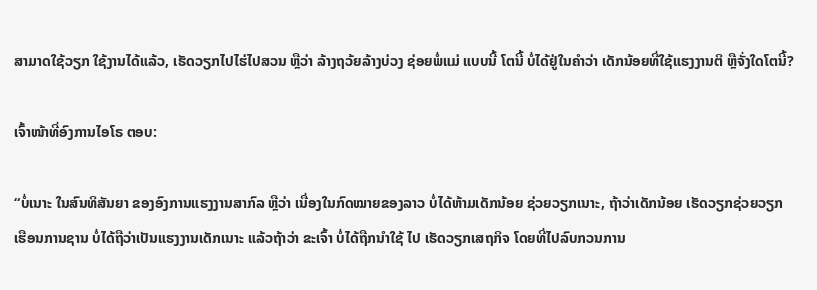ສາມາດໃຊ້ວຽກ ໃຊ້ງານໄດ້ແລ້ວ, ເຮັດວຽກໄປໄຮ່ໄປສວນ ຫຼືວ່າ ລ້າງຖວ້ຍລ້າງບ່ວງ ຊ່ອຍພໍ່ແມ່ ແບບນີ້ ໂຕນີ້ ບໍ່ໄດ້ຢູ່ໃນຄໍາວ່າ ເດັກນ້ອຍທີ່ໃຊ້ແຮງງານຕິ ຫຼືຈັ່ງໃດໂຕນີ້?

ເຈົ້າໜ້າທີ່ອົງການໄອໂຣ ຕອບ:

“ບໍ່ເນາະ ໃນສົນທິສັນຍາ ຂອງອົງການແຮງງານສາກົລ ຫຼືວ່າ ເນື່ອງໃນກົດໝາຍຂອງລາວ ບໍ່ໄດ້ຫ້າມເດັກນ້ອຍ ຊ່ວຍວຽກເນາະ, ຖ້າວ່າເດັກນ້ອຍ ເຮັດວຽກຊ່ວຍວຽກເຮືອນການຊານ ບໍ່ໄດ້ຖືວ່າເປັນແຮງງານເດັກເນາະ ແລ້ວຖ້າວ່າ ຂະເຈົ້າ ບໍ່ໄດ້ຖືກນໍາໃຊ້ ໄປ ເຮັດວຽກເສຖກິຈ ໂດຍທີ່ໄປລົບກວນການ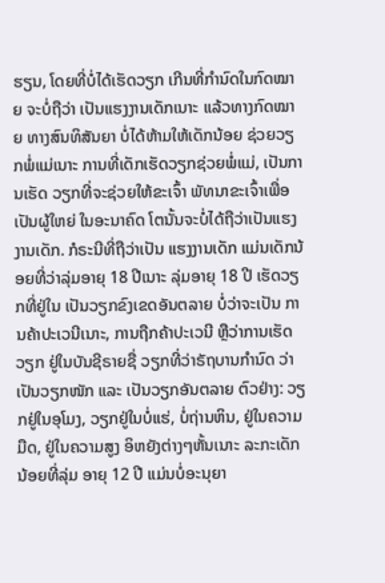ຮຽນ, ໂດຍທີ່ບໍ່ໄດ້ເຮັດວຽກ ເກີນທີ່ກໍານົດໃນກົດໝາຍ ຈະບໍ່ຖືວ່າ ເປັນແຮງງານເດັກເນາະ ແລ້ວທາງກົດໝາຍ ທາງສົນທິສັນຍາ ບໍ່ໄດ້ຫ້າມໃຫ້ເດັກນ້ອຍ ຊ່ວຍວຽກພໍ່ແມ່ເນາະ ການທີ່ເດັກເຮັດວຽກຊ່ວຍພໍ່ແມ່, ເປັນການເຮັດ ວຽກທີ່ຈະຊ່ວຍໃຫ້ຂະເຈົ້າ ພັທນາຂະເຈົ້າເພື່ອເປັນຜູ້ໃຫຍ່ ໃນອະນາຄົດ ໂຕນັ້ນຈະບໍ່ໄດ້ຖືວ່າເປັນແຮງງານເດັກ. ກໍຣະນີທີ່ຖືວ່າເປັນ ແຮງງານເດັກ ແມ່ນເດັກນ້ອຍທີ່ວ່າລຸ່ມອາຍຸ 18 ປີເນາະ ລຸ່ມອາຍຸ 18 ປີ ເຮັດວຽກທີ່ຢູ່ໃນ ເປັນວຽກຂົງເຂດອັນຕລາຍ ບໍ່ວ່າຈະເປັນ ການຄ້າປະເວນີເນາະ, ການຖືກຄ້າປະເວນີ ຫຼືວ່າການເຮັດວຽກ ຢູ່ໃນບັນຊີຣາຍຊື່ ວຽກທີ່ວ່າຣັຖບານກໍານົດ ວ່າເປັນວຽກໜັກ ແລະ ເປັນວຽກອັນຕລາຍ ຕົວຢ່າງ: ວຽກຢູ່ໃນອຸໂມງ, ວຽກຢູ່ໃນບໍ່ແຮ່, ບໍ່ຖ່ານຫິນ, ຢູ່ໃນຄວາມມືດ, ຢູ່ໃນຄວາມສູງ ອິຫຍັງຕ່າງໆຫັ້ນເນາະ ລະກະເດັກນ້ອຍທີ່ລຸ່ມ ອາຍຸ 12 ປີ ແມ່ນບໍ່ອະນຸຍາ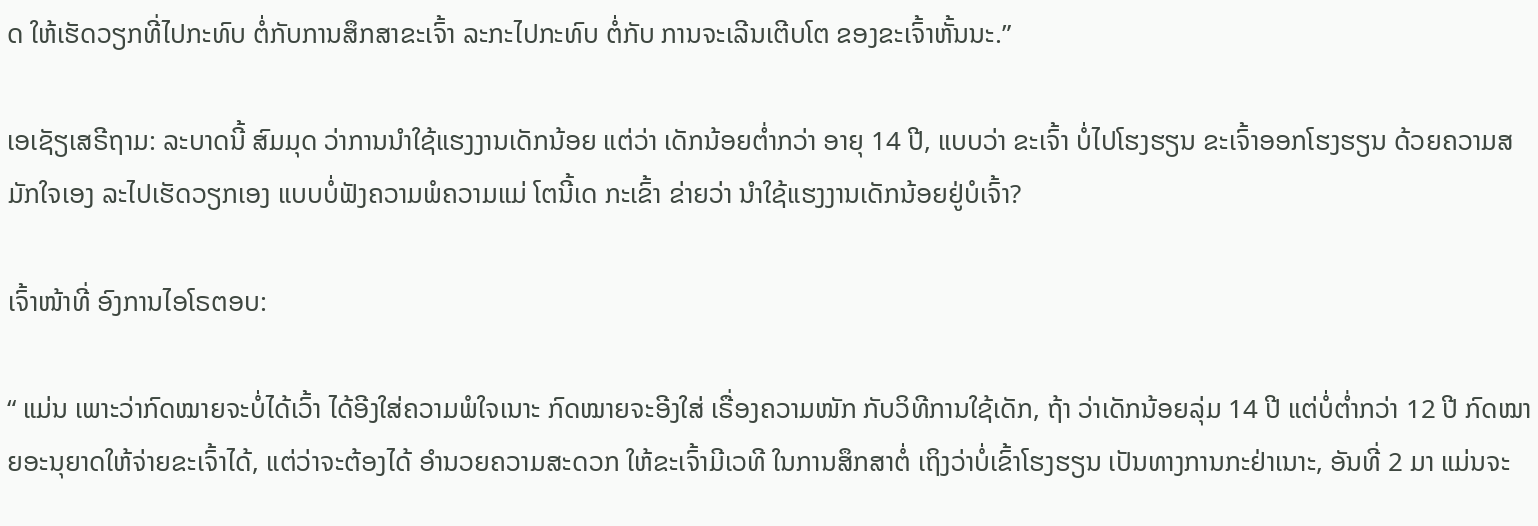ດ ໃຫ້ເຮັດວຽກທີ່ໄປກະທົບ ຕໍ່ກັບການສຶກສາຂະເຈົ້າ ລະກະໄປກະທົບ ຕໍ່ກັບ ການຈະເລີນເຕີບໂຕ ຂອງຂະເຈົ້າຫັ້ນນະ.”

ເອເຊັຽເສຣີຖາມ: ລະບາດນີ້ ສົມມຸດ ວ່າການນໍາໃຊ້ແຮງງານເດັກນ້ອຍ ແຕ່ວ່າ ເດັກນ້ອຍຕໍ່າກວ່າ ອາຍຸ 14 ປີ, ແບບວ່າ ຂະເຈົ້າ ບໍ່ໄປໂຮງຮຽນ ຂະເຈົ້າອອກໂຮງຮຽນ ດ້ວຍຄວາມສມັກໃຈເອງ ລະໄປເຮັດວຽກເອງ ແບບບໍ່ຟັງຄວາມພໍຄວາມແມ່ ໂຕນີ້ເດ ກະເຂົ້າ ຂ່າຍວ່າ ນໍາໃຊ້ແຮງງານເດັກນ້ອຍຢູ່ບໍເຈົ້າ?

ເຈົ້າໜ້າທີ່ ອົງການໄອໂຣຕອບ:

“ ແມ່ນ ເພາະວ່າກົດໝາຍຈະບໍ່ໄດ້ເວົ້າ ໄດ້ອີງໃສ່ຄວາມພໍໃຈເນາະ ກົດໝາຍຈະອີງໃສ່ ເຣື່ອງຄວາມໜັກ ກັບວິທີການໃຊ້ເດັກ, ຖ້າ ວ່າເດັກນ້ອຍລຸ່ມ 14 ປີ ແຕ່ບໍ່ຕໍ່າກວ່າ 12 ປີ ກົດໝາຍອະນຸຍາດໃຫ້ຈ່າຍຂະເຈົ້າໄດ້, ແຕ່ວ່າຈະຕ້ອງໄດ້ ອໍານວຍຄວາມສະດວກ ໃຫ້ຂະເຈົ້າມີເວທີ ໃນການສຶກສາຕໍ່ ເຖິງວ່າບໍ່ເຂົ້າໂຮງຮຽນ ເປັນທາງການກະຢ່າເນາະ, ອັນທີ່ 2 ມາ ແມ່ນຈະ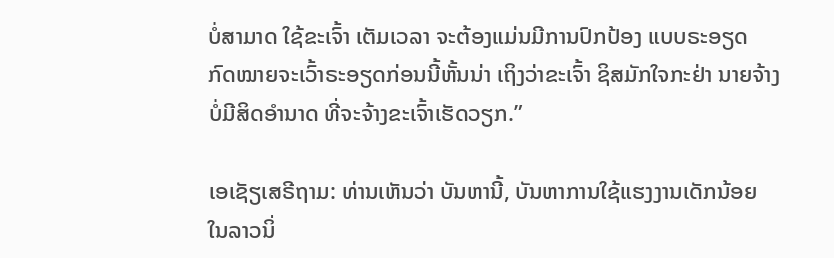ບໍ່ສາມາດ ໃຊ້ຂະເຈົ້າ ເຕັມເວລາ ຈະຕ້ອງແມ່ນມີການປົກປ້ອງ ແບບຣະອຽດ ກົດໝາຍຈະເວົ້າຣະອຽດກ່ອນນີ້ຫັ້ນນ່າ ເຖິງວ່າຂະເຈົ້າ ຊິສມັກໃຈກະຢ່າ ນາຍຈ້າງ ບໍ່ມີສິດອໍານາດ ທີ່ຈະຈ້າງຂະເຈົ້າເຮັດວຽກ.”

ເອເຊັຽເສຣີຖາມ: ທ່ານເຫັນວ່າ ບັນຫານີ້, ບັນຫາການໃຊ້ແຮງງານເດັກນ້ອຍ ໃນລາວນິ່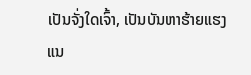ເປັນຈັ່ງໃດເຈົ້າ, ເປັນບັນຫາຮ້າຍແຮງ ແນ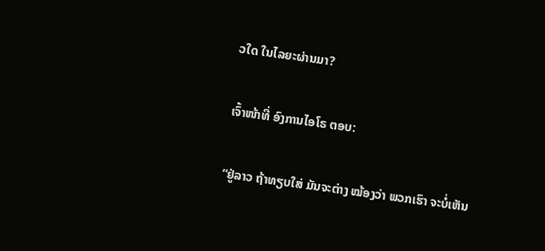ວໃດ ໃນໄລຍະຜ່ານມາ?

ເຈົ້າໜ້າທີ່ ອົງການໄອໂຣ ຕອບ:

“ຢູ່ລາວ ຖ້າທຽບໃສ່ ມັນຈະຕ່າງ ໝ້ອງວ່າ ພວກເຮົາ ຈະບໍ່ເຫັນ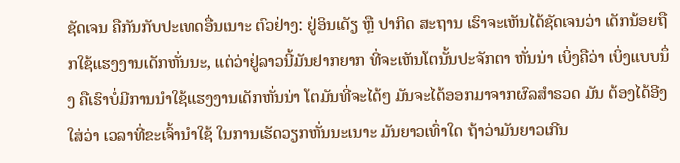ຊັດເຈນ ຄືກັນກັບປະເທດອື່ນເນາະ ຕົວຢ່າງ: ຢູ່ອິນເດັຽ ຫຼື ປາກິດ ສະຖານ ເຮົາຈະເຫັນໄດ້ຊັດເຈນວ່າ ເດັກນ້ອຍຖືກໃຊ້ແຮງງານເດັກຫັ່ນນະ, ແຕ່ວ່າຢູ່ລາວນີ້ມັນຢາກຍາກ ທີ່ຈະເຫັນໂຕນັ້ນປະຈັກຕາ ຫັ່ນນ່າ ເບິ່ງຄືວ່າ ເບິ່ງແບບນຶ່ງ ຄືເຮົາບໍ່ມີການນໍາໃຊ້ແຮງງານເດັກຫັ່ນນ່າ ໂຕມັນທີ່ຈະໄດ້ໆ ມັນຈະໄດ້ອອກມາຈາກຜົລສໍາຣວດ ມັນ ຕ້ອງໄດ້ອີງໃສ່ວ່າ ເວລາທີ່ຂະເຈົ້ານໍາໃຊ້ ໃນການເຮັດວຽກຫັ່ນນະເນາະ ມັນຍາວເທົ່າໃດ ຖ້າວ່າມັນຍາວເກີນ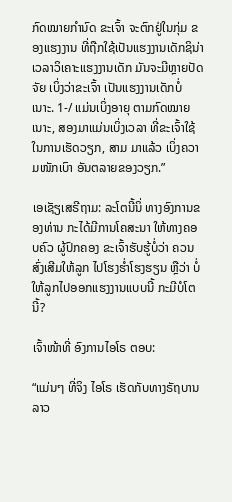ກົດໝາຍກໍານົດ ຂະເຈົ້າ ຈະຕົກຢູ່ໃນກຸ່ມ ຂອງແຮງງານ ທີ່ຖືກໃຊ້ເປັນແຮງງານເດັກຊິນ່າ ເວລາວິເຄາະແຮງງານເດັກ ມັນຈະມີຫຼາຍປັດຈັຍ ເບິ່ງວ່າຂະເຈົ້າ ເປັນແຮງງານເດັກບໍ່ເນາະ. 1-/ ແມ່ນເບິ່ງອາຍຸ ຕາມກົດໝາຍເນາະ, ສອງມາແມ່ນເບິ່ງເວລາ ທີ່ຂະເຈົ້າໃຊ້ໃນການເຮັດວຽກ, ສາມ ມາແລ້ວ ເບິ່ງຄວາມໜັກເບົາ ອັນຕລາຍຂອງວຽກ.”

ເອເຊັຽເສຣີຖາມ: ລະໂຕນີ້ນິ່ ທາງອົງການຂອງທ່ານ ກະໄດ້ມີການໂຄສະນາ ໃຫ້ທາງຄອບຄົວ ຜູ້ປົກຄອງ ຂະເຈົ້າຮັບຮູ້ບໍ່ວ່າ ຄວນ ສົ່ງເສີມໃຫ້ລູກ ໄປໂຮງຮໍ່າໂຮງຮຽນ ຫຼືວ່າ ບໍ່ໃຫ້ລູກໄປອອກແຮງງານແບບນີ້ ກະມີບໍໂຕນີ້?

ເຈົ້າໜ້າທີ່ ອົງການໄອໂຣ ຕອບ:

“ແມ່ນໆ ທີ່ຈິງ ໄອໂຣ ເຮັດກັບທາງຣັຖບານລາວ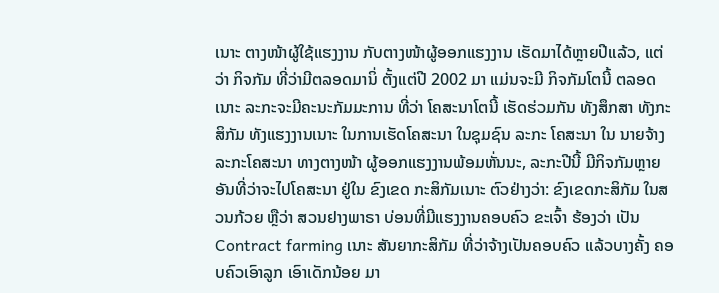ເນາະ ຕາງໜ້າຜູ້ໃຊ້ແຮງງານ ກັບຕາງໜ້າຜູ້ອອກແຮງງານ ເຮັດມາໄດ້ຫຼາຍປີແລ້ວ, ແຕ່ວ່າ ກິຈກັມ ທີ່ວ່າມີຕລອດມານິ່ ຕັ້ງແຕ່ປີ 2002 ມາ ແມ່ນຈະມີ ກິຈກັມໂຕນີ້ ຕລອດເນາະ ລະກະຈະມີຄະນະກັມມະການ ທີ່ວ່າ ໂຄສະນາໂຕນີ້ ເຮັດຮ່ວມກັນ ທັງສຶກສາ ທັງກະສິກັມ ທັງແຮງງານເນາະ ໃນການເຮັດໂຄສະນາ ໃນຊຸມຊົນ ລະກະ ໂຄສະນາ ໃນ ນາຍຈ້າງ ລະກະໂຄສະນາ ທາງຕາງໜ້າ ຜູ້ອອກແຮງງານພ້ອມຫັ່ນນະ, ລະກະປີນີ້ ມີກິຈກັມຫຼາຍ ອັນທີ່ວ່າຈະໄປໂຄສະນາ ຢູ່ໃນ ຂົງເຂດ ກະສິກັມເນາະ ຕົວຢ່າງວ່າ: ຂົງເຂດກະສິກັມ ໃນສວນກ້ວຍ ຫຼືວ່າ ສວນຢາງພາຣາ ບ່ອນທີ່ມີແຮງງານຄອບຄົວ ຂະເຈົ້າ ຮ້ອງວ່າ ເປັນ Contract farming ເນາະ ສັນຍາກະສິກັມ ທີ່ວ່າຈ້າງເປັນຄອບຄົວ ແລ້ວບາງຄັ້ງ ຄອບຄົວເອົາລູກ ເອົາເດັກນ້ອຍ ມາ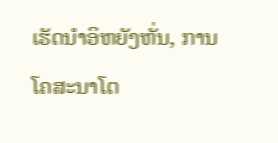ເຮັດນໍາອິຫຍັງຫັ່ນ, ການໂຄສະນາໂຕ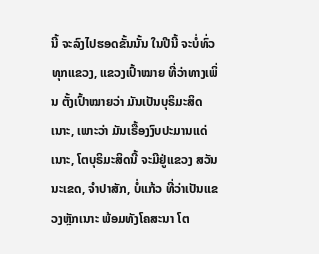ນີ້ ຈະລົງໄປຮອດຂັ້ນນັ້ນ ໃນປີນີ້ ຈະບໍ່ທົ່ວທຸກແຂວງ, ແຂວງເປົ້າໝາຍ ທີ່ວ່າທາງເພິ່ນ ຕັ້ງເປົ້າໝາຍວ່າ ມັນເປັນບຸຣິມະສິດເນາະ, ເພາະວ່າ ມັນເຣື້ອງງົບປະມານແດ່ເນາະ, ໂຕບຸຣິມະສິດນີ້ ຈະມີຢູ່ແຂວງ ສວັນນະເຂດ, ຈໍາປາສັກ, ບໍ່ແກ້ວ ທີ່ວ່າເປັນແຂວງຫຼັກເນາະ ພ້ອມທັງໂຄສະນາ ໂຕ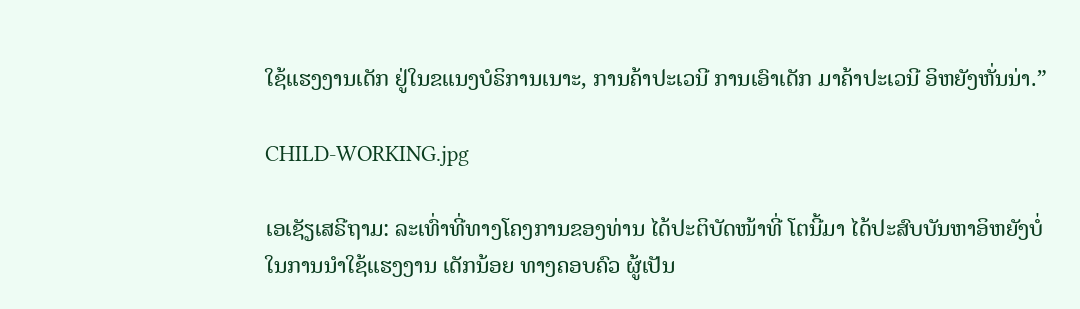ໃຊ້ແຮງງານເດັກ ຢູ່ໃນຂແນງບໍຣິການເນາະ, ການຄ້າປະເວນີ ການເອົາເດັກ ມາຄ້າປະເວນີ ອິຫຍັງຫັ່ນນ່າ.”

CHILD-WORKING.jpg

ເອເຊັຽເສຣີຖາມ: ລະເທົ່າທີ່ທາງໂຄງການຂອງທ່ານ ໄດ້ປະຕິບັດໜ້າທີ່ ໂຕນີ້ມາ ໄດ້ປະສົບບັນຫາອິຫຍັງບໍ່ ໃນການນໍາໃຊ້ແຮງງານ ເດັກນ້ອຍ ທາງຄອບຄົວ ຜູ້ເປັນ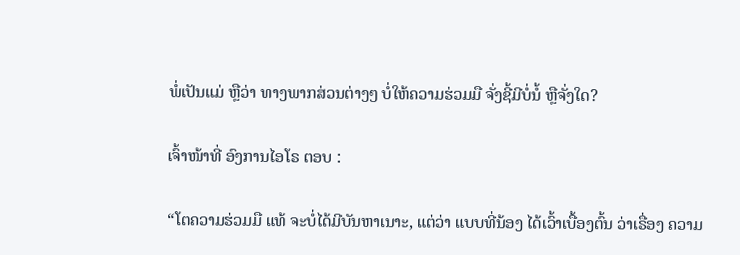ພໍ່ເປັນແມ່ ຫຼືວ່າ ທາງພາກສ່ວນຕ່າງໆ ບໍ່ໃຫ້ຄວາມຮ່ວມມື ຈັ່ງຊີ້ມີບໍ່ນໍ້ ຫຼືຈັ່ງໃດ?

ເຈົ້າໜ້າທີ່ ອົງການໄອໂຣ ຕອບ :

“ໂຕຄວາມຮ່ວມມື ແທ້ ຈະບໍ່ໄດ້ມີບັນຫາເນາະ, ແຕ່ວ່າ ແບບທີ່ນ້ອງ ໄດ້ເວົ້າເບື້ອງຕົ້ນ ວ່າເຣື່ອງ ຄວາມ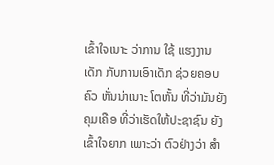ເຂົ້າໃຈເນາະ ວ່າການ ໃຊ້ ແຮງງານເດັກ ກັບການເອົາເດັກ ຊ່ວຍຄອບຄົວ ຫັ່ນນ່າເນາະ ໂຕຫັ້ນ ທີ່ວ່າມັນຍັງຄຸມເຄືອ ທີ່ວ່າເຮັດໃຫ້ປະຊາຊົນ ຍັງເຂົ້າໃຈຍາກ ເພາະວ່າ ຕົວຢ່າງວ່າ ສໍາ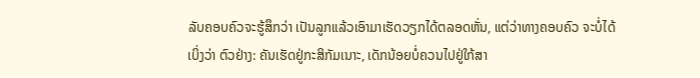ລັບຄອບຄົວຈະຮູ້ສຶກວ່າ ເປັນລູກແລ້ວເອົາມາເຮັດວຽກໄດ້ຕລອດຫັ່ນ, ແຕ່ວ່າທາງຄອບຄົວ ຈະບໍ່ໄດ້ເບິ່ງວ່າ ຕົວຢ່າງ: ຄັນເຮັດຢູ່ກະສິກັມເນາະ, ເດັກນ້ອຍບໍ່ຄວນໄປຢູ່ໃກ້ສາ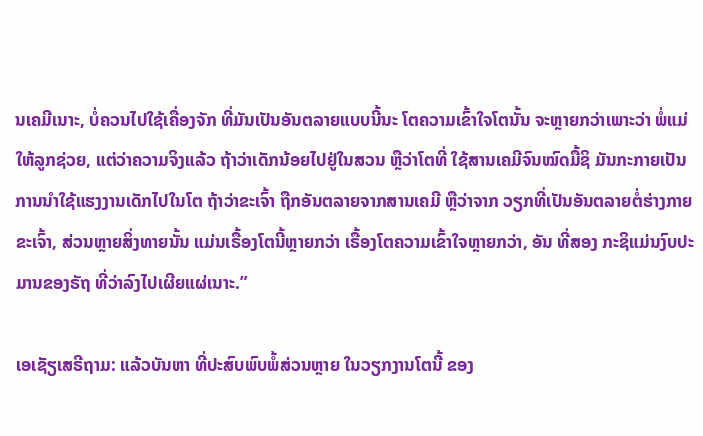ນເຄມີເນາະ, ບໍ່ຄວນໄປໃຊ້ເຄື່ອງຈັກ ທີ່ມັນເປັນອັນຕລາຍແບບນີ້ນະ ໂຕຄວາມເຂົ້າໃຈໂຕນັ້ນ ຈະຫຼາຍກວ່າເພາະວ່າ ພໍ່ແມ່ໃຫ້ລູກຊ່ວຍ, ແຕ່ວ່າຄວາມຈິງແລ້ວ ຖ້າວ່າເດັກນ້ອຍໄປຢູ່ໃນສວນ ຫຼືວ່າໂຕທີ່ ໃຊ້ສານເຄມີຈົນໝົດມື້ຊິ ມັນກະກາຍເປັນ ການນໍາໃຊ້ແຮງງານເດັກໄປໃນໂຕ ຖ້າວ່າຂະເຈົ້າ ຖືກອັນຕລາຍຈາກສານເຄມີ ຫຼືວ່າຈາກ ວຽກທີ່ເປັນອັນຕລາຍຕໍ່ຮ່າງກາຍຂະເຈົ້າ, ສ່ວນຫຼາຍສິ່ງທາຍນັ້ນ ແມ່ນເຣື້ອງໂຕນີ້ຫຼາຍກວ່າ ເຣື້ອງໂຕຄວາມເຂົ້າໃຈຫຼາຍກວ່າ, ອັນ ທີ່ສອງ ກະຊິແມ່ນງົບປະມານຂອງຣັຖ ທີ່ວ່າລົງໄປເຜີຍແຜ່ເນາະ.”

ເອເຊັຽເສຣີຖາມ: ແລ້ວບັນຫາ ທີ່ປະສົບພົບພໍ້ສ່ວນຫຼາຍ ໃນວຽກງານໂຕນີ້ ຂອງ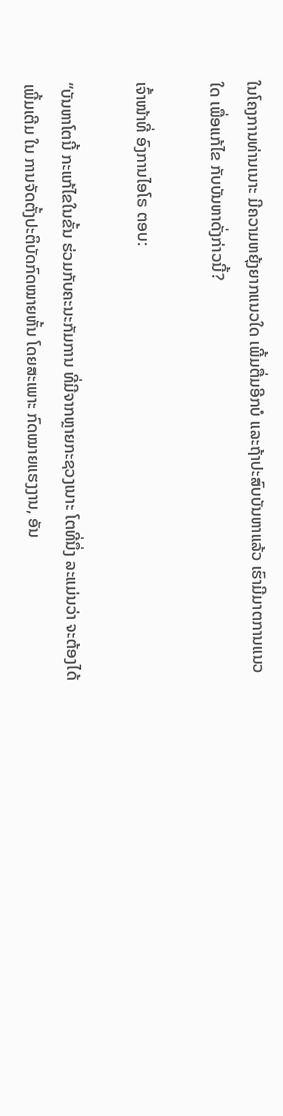ໃນໂຄງການທ່ານເນາະ ມີຄວາມຫຍຸ້ງຍາກແນວໃດ ເພີ້ມຕື່ມອີກບໍ ແລະຖ້າປະສົບບັນຫາແລ້ວ ເຮົາມີມາຕການແນວໃດ ເພື່ອແກ້ໄຂ ກັບບັນຫາດັ່ງກ່າວນີ້?

ເຈົ້າໜ້າທີ່ ອົງການໄອໂຣ ຕອບ:

“ບັນຫາໂຕນີ້ ກະແກ້ໄຂໃນຂັ້ນ ຮ່ວມກັບຄະນະກັມການ ທີ່ມີຈາກຫຼາຍກະຊວງເນາະ ໂຕທີ່ນຶ່ງ ລະແມ່ນວ່າ ຈະຕ້ອງໄດ້ເພີ້ມເຕີມ ໃນ ການຈັດຕັ້ງປະຕິບັດກົດໝາຍຫັ້ນ ໂດຍສະເພາະ ກົດໝາຍແຮງງານ, ອັນ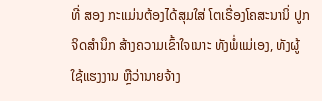ທີ່ ສອງ ກະແມ່ນຕ້ອງໄດ້ສຸມໃສ່ ໂຕເຣື່ອງໂຄສະນານິ່ ປູກ ຈິດສໍານຶກ ສ້າງຄວາມເຂົ້າໃຈເນາະ ທັງພໍ່ແມ່ເອງ, ທັງຜູ້ໃຊ້ແຮງງານ ຫຼືວ່ານາຍຈ້າງ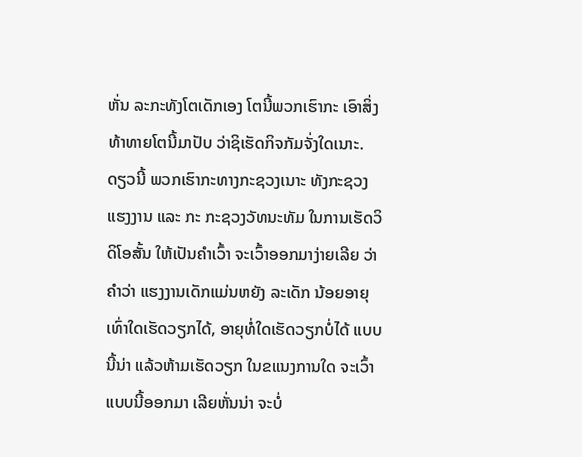ຫັ່ນ ລະກະທັງໂຕເດັກເອງ ໂຕນີ້ພວກເຮົາກະ ເອົາສິ່ງທ້າທາຍໂຕນີ້ມາປັບ ວ່າຊິເຮັດກິຈກັມຈັ່ງໃດເນາະ. ດຽວນີ້ ພວກເຮົາກະທາງກະຊວງເນາະ ທັງກະຊວງແຮງງານ ແລະ ກະ ກະຊວງວັທນະທັມ ໃນການເຮັດວິດິໂອສັ້ນ ໃຫ້ເປັນຄໍາເວົ້າ ຈະເວົ້າອອກມາງ່າຍເລີຍ ວ່າຄໍາວ່າ ແຮງງານເດັກແມ່ນຫຍັງ ລະເດັກ ນ້ອຍອາຍຸເທົ່າໃດເຮັດວຽກໄດ້, ອາຍຸທໍ່ໃດເຮັດວຽກບໍ່ໄດ້ ແບບນີ້ນ່າ ແລ້ວຫ້າມເຮັດວຽກ ໃນຂແນງການໃດ ຈະເວົ້າແບບນີ້ອອກມາ ເລີຍຫັ່ນນ່າ ຈະບໍ່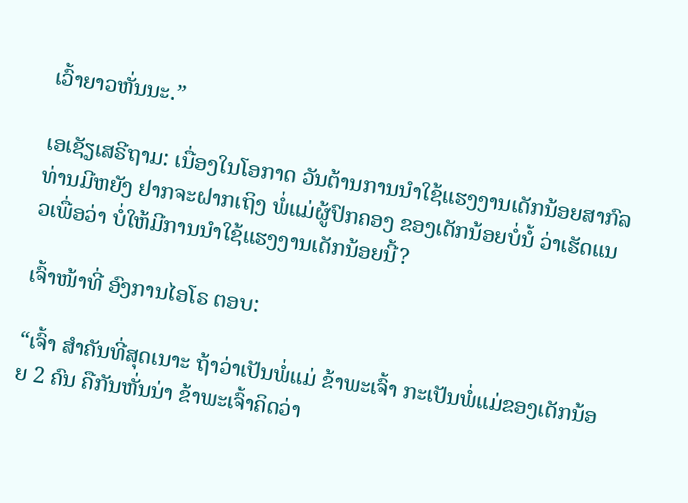ເວົ້າຍາວຫັ່ນນະ.”

ເອເຊັຽເສຣີຖາມ: ເນື່ອງໃນໂອກາດ ວັນຕ້ານການນໍາໃຊ້ແຮງງານເດັກນ້ອຍສາກົລ ທ່ານມີຫຍັງ ຢາກຈະຝາກເຖິງ ພໍ່ແມ່ຜູ້ປົກຄອງ ຂອງເດັກນ້ອຍບໍ່ນໍ້ ວ່າເຮັດແນວເພື່ອວ່າ ບໍ່ໃຫ້ມີການນໍາໃຊ້ແຮງງານເດັກນ້ອຍນີ້?

ເຈົ້າໜ້າທີ່ ອົງການໄອໂຣ ຕອບ:

“ເຈົ້າ ສໍາຄັນທີ່ສຸດເນາະ ຖ້າວ່າເປັນພໍ່ແມ່ ຂ້າພະເຈົ້າ ກະເປັນພໍ່ແມ່ຂອງເດັກນ້ອຍ 2 ຄົນ ຄືກັນຫັ່ນນ່າ ຂ້າພະເຈົ້າຄິດວ່າ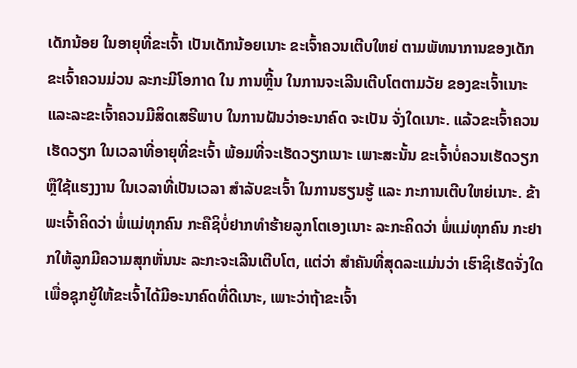ເດັກນ້ອຍ ໃນອາຍຸທີ່ຂະເຈົ້າ ເປັນເດັກນ້ອຍເນາະ ຂະເຈົ້າຄວນເຕີບໃຫຍ່ ຕາມພັທນາການຂອງເດັກ ຂະເຈົ້າຄວນມ່ວນ ລະກະມີໂອກາດ ໃນ ການຫຼີ້ນ ໃນການຈະເລີນເຕີບໂຕຕາມວັຍ ຂອງຂະເຈົ້າເນາະ ແລະລະຂະເຈົ້າຄວນມີສິດເສຣີພາບ ໃນການຝັນວ່າອະນາຄົດ ຈະເປັນ ຈັ່ງໃດເນາະ. ແລ້ວຂະເຈົ້າຄວນເຮັດວຽກ ໃນເວລາທີ່ອາຍຸທີ່ຂະເຈົ້າ ພ້ອມທີ່ຈະເຮັດວຽກເນາະ ເພາະສະນັ້ນ ຂະເຈົ້າບໍ່ຄວນເຮັດວຽກ ຫຼືໃຊ້ແຮງງານ ໃນເວລາທີ່ເປັນເວລາ ສໍາລັບຂະເຈົ້າ ໃນການຮຽນຮູ້ ແລະ ກະການເຕີບໃຫຍ່ເນາະ. ຂ້າພະເຈົ້າຄິດວ່າ ພໍ່ແມ່ທຸກຄົນ ກະຄືຊິບໍ່ຢາກທໍາຮ້າຍລູກໂຕເອງເນາະ ລະກະຄິດວ່າ ພໍ່ແມ່ທຸກຄົນ ກະຢາກໃຫ້ລູກມີຄວາມສຸກຫັ່ນນະ ລະກະຈະເລີນເຕີບໂຕ, ແຕ່ວ່າ ສໍາຄັນທີ່ສຸດລະແມ່ນວ່າ ເຮົາຊິເຮັດຈັ່ງໃດ ເພື່ອຊຸກຍູ້ໃຫ້ຂະເຈົ້າໄດ້ມີອະນາຄົດທີ່ດີເນາະ, ເພາະວ່າຖ້າຂະເຈົ້າ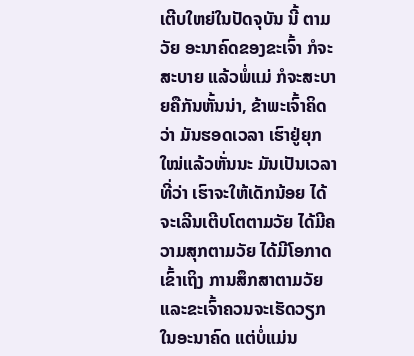ເຕີບໃຫຍ່ໃນປັດຈຸບັນ ນີ້ ຕາມວັຍ ອະນາຄົດຂອງຂະເຈົ້າ ກໍຈະສະບາຍ ແລ້ວພໍ່ແມ່ ກໍຈະສະບາຍຄືກັນຫັ້ນນ່າ, ຂ້າພະເຈົ້າຄິດວ່າ ມັນຮອດເວລາ ເຮົາຢູ່ຍຸກ ໃໝ່ແລ້ວຫັ່ນນະ ມັນເປັນເວລາທີ່ວ່າ ເຮົາຈະໃຫ້ເດັກນ້ອຍ ໄດ້ຈະເລີນເຕີບໂຕຕາມວັຍ ໄດ້ມີຄວາມສຸກຕາມວັຍ ໄດ້ມີໂອກາດເຂົ້າເຖິງ ການສຶກສາຕາມວັຍ ແລະຂະເຈົ້າຄວນຈະເຮັດວຽກ ໃນອະນາຄົດ ແຕ່ບໍ່ແມ່ນ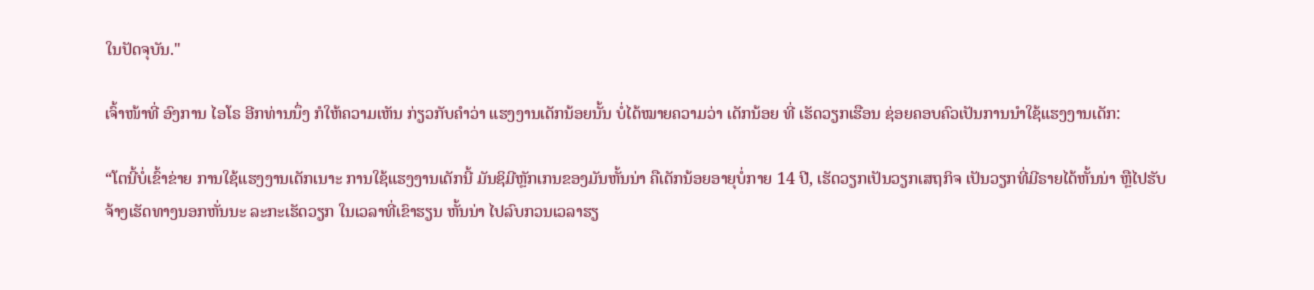ໃນປັດຈຸບັນ."

ເຈົ້າໜ້າທີ່ ອົງການ ໄອໂຣ ອີກທ່ານນຶ່ງ ກໍໃຫ້ຄວາມເຫັນ ກ່ຽວກັບຄໍາວ່າ ແຮງງານເດັກນ້ອຍນັ້ນ ບໍ່ໄດ້ໝາຍຄວາມວ່າ ເດັກນ້ອຍ ທີ່ ເຮັດວຽກເຮືອນ ຊ່ອຍຄອບຄົວເປັນການນໍາໃຊ້ແຮງງານເດັກ:

“ໂຕນີ້ບໍ່ເຂົ້າຂ່າຍ ການໃຊ້ແຮງງານເດັກເນາະ ການໃຊ້ແຮງງານເດັກນີ້ ມັນຊິມີຫຼັກເກນຂອງມັນຫັ້ນນ່າ ຄືເດັກນ້ອຍອາຍຸບໍ່ກາຍ 14 ປີ, ເຮັດວຽກເປັນວຽກເສຖກິຈ ເປັນວຽກທີ່ມີຣາຍໄດ້ຫັ້ນນ່າ ຫຼືໄປຮັບຈ້າງເຮັດທາງນອກຫັ່ນນະ ລະກະເຮັດວຽກ ໃນເວລາທີ່ເຂົາຮຽນ ຫັ້ນນ່າ ໄປລົບກວນເວລາຮຽ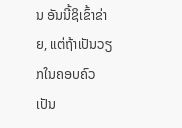ນ ອັນນີ້ຊິເຂົ້າຂ່າຍ, ແຕ່ຖ້າເປັນວຽກໃນຄອບຄົວ ເປັນ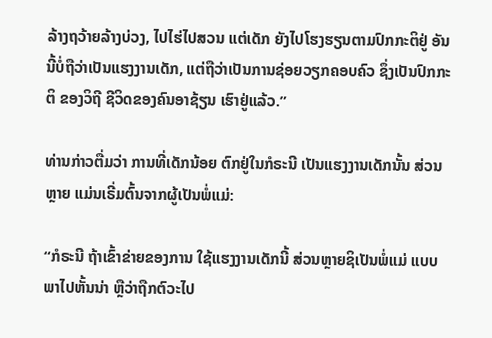ລ້າງຖວ້າຍລ້າງບ່ວງ, ໄປໄຮ່ໄປສວນ ແຕ່ເດັກ ຍັງໄປໂຮງຮຽນຕາມປົກກະຕິຢູ່ ອັນນີ້ບໍ່ຖືວ່າເປັນແຮງງານເດັກ, ແຕ່ຖືວ່າເປັນການຊ່ອຍວຽກຄອບຄົວ ຊຶ່ງເປັນປົກກະຕິ ຂອງວິຖີ ຊີວິດຂອງຄົນອາຊ້ຽນ ເຮົາຢູ່ແລ້ວ.”

ທ່ານກ່າວຕື່ມວ່າ ການທີ່ເດັກນ້ອຍ ຕົກຢູ່ໃນກໍຣະນີ ເປັນແຮງງານເດັກນັ້ນ ສ່ວນຫຼາຍ ແມ່ນເຣີ່ມຕົ້ນຈາກຜູ້ເປັນພໍ່ແມ່:

“ກໍຣະນີ ຖ້າເຂົ້າຂ່າຍຂອງການ ໃຊ້ແຮງງານເດັກນີ້ ສ່ວນຫຼາຍຊິເປັນພໍ່ແມ່ ແບບພາໄປຫັ້ນນ່າ ຫຼືວ່າຖືກຕົວະໄປ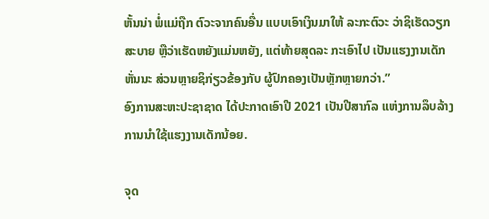ຫັ້ນນ່າ ພໍ່ແມ່ຖືກ ຕົວະຈາກຄົນອື່ນ ແບບເອົາເງິນມາໃຫ້ ລະກະຕົວະ ວ່າຊິເຮັດວຽກສະບາຍ ຫຼືວ່າເຮັດຫຍັງແມ່ນຫຍັງ, ແຕ່ທ້າຍສຸດລະ ກະເອົາໄປ ເປັນແຮງງານເດັກຫັ່ນນະ ສ່ວນຫຼາຍຊິກ່ຽວຂ້ອງກັບ ຜູ້ປົກຄອງເປັນຫຼັກຫຼາຍກວ່າ.”
ອົງການສະຫະປະຊາຊາດ ໄດ້ປະກາດເອົາປີ 2021 ເປັນປີສາກົລ ແຫ່ງການລຶບລ້າງການນຳໃຊ້ແຮງງານເດັກນ້ອຍ.

ຈຸດ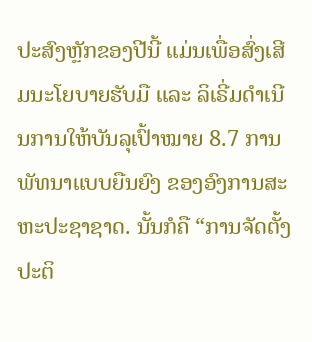ປະສົງຫຼັກຂອງປີນີ້ ແມ່ນເພື່ອສົ່ງເສີມນະໂຍບາຍຮັບມື ແລະ ລິເຣີ່ມດຳເນີນການໃຫ້ບັນລຸເປົ້າໝາຍ 8.7 ການພັທນາແບບຍືນຍົງ ຂອງອົງການສະຫະປະຊາຊາດ. ນັ້ນກໍຄື “ການຈັດຕັ້ງປະຕິ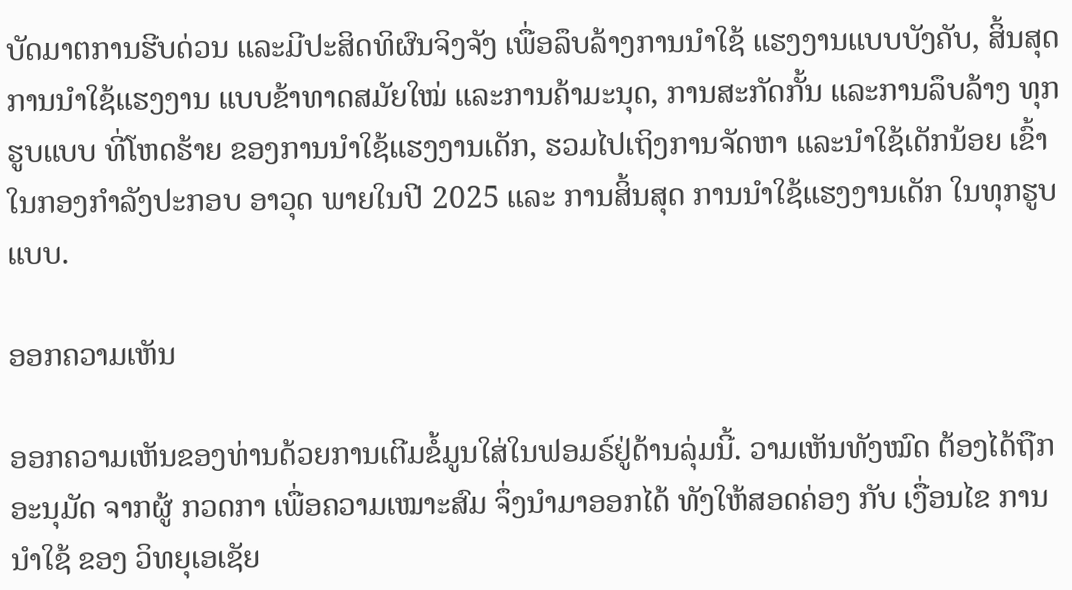ບັດມາຕການຮີບດ່ວນ ແລະມີປະສິດທິຜົນຈິງຈັງ ເພື່ອລຶບລ້າງການນຳໃຊ້ ແຮງງານແບບບັງຄັບ, ສິ້ນສຸດການນຳໃຊ້ແຮງງານ ແບບຂ້າທາດສມັຍໃໝ່ ແລະການຄ້າມະນຸດ, ການສະກັດກັ້ນ ແລະການລຶບລ້າງ ທຸກຮູບແບບ ທີ່ໂຫດຮ້າຍ ຂອງການນຳໃຊ້ແຮງງານເດັກ, ຮວມໄປເຖິງການຈັດຫາ ແລະນຳໃຊ້ເດັກນ້ອຍ ເຂົ້າໃນກອງກຳລັງປະກອບ ອາວຸດ ພາຍໃນປີ 2025 ແລະ ການສິ້ນສຸດ ການນຳໃຊ້ແຮງງານເດັກ ໃນທຸກຮູບແບບ.

ອອກຄວາມເຫັນ

ອອກຄວາມເຫັນຂອງທ່ານດ້ວຍການເຕີມຂໍ້ມູນໃສ່ໃນຟອມຣ໌ຢູ່ດ້ານລຸ່ມນີ້. ວາມເຫັນທັງໝົດ ຕ້ອງໄດ້ຖືກ ອະນຸມັດ ຈາກຜູ້ ກວດກາ ເພື່ອຄວາມເໝາະສົມ ຈຶ່ງນໍາມາອອກໄດ້ ທັງໃຫ້ສອດຄ່ອງ ກັບ ເງື່ອນໄຂ ການນຳໃຊ້ ຂອງ ວິທຍຸເອເຊັຍ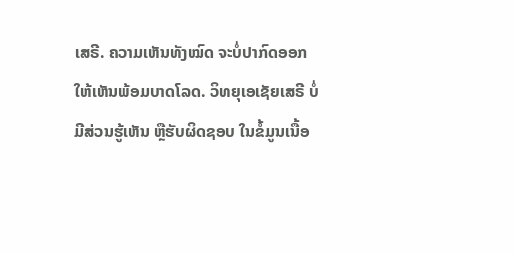ເສຣີ. ຄວາມເຫັນທັງໝົດ ຈະບໍ່ປາກົດອອກ ໃຫ້ເຫັນພ້ອມບາດໂລດ. ວິທຍຸເອເຊັຍເສຣີ ບໍ່ມີສ່ວນຮູ້ເຫັນ ຫຼືຮັບຜິດຊອບ ໃນຂໍ້ມູນເນື້ອ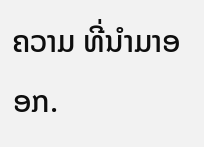ຄວາມ ທີ່ນໍາມາອອກ.